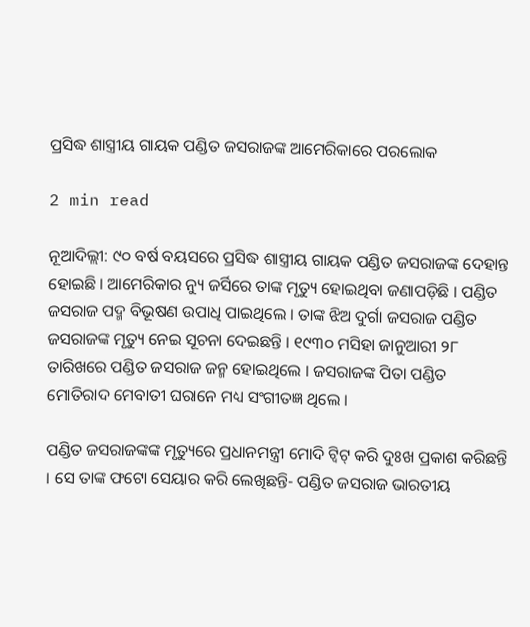ପ୍ରସିଦ୍ଧ ଶାସ୍ତ୍ରୀୟ ଗାୟକ ପଣ୍ଡିତ ଜସରାଜଙ୍କ ଆମେରିକାରେ ପରଲୋକ

2 min read

ନୂଆଦିଲ୍ଲୀ: ୯୦ ବର୍ଷ ବୟସରେ ପ୍ରସିଦ୍ଧ ଶାସ୍ତ୍ରୀୟ ଗାୟକ ପଣ୍ଡିତ ଜସରାଜଙ୍କ ଦେହାନ୍ତ ହୋଇଛି । ଆମେରିକାର ନ୍ୟୁ ଜର୍ସିରେ ତାଙ୍କ ମୃତ୍ୟୁ ହୋଇଥିବା ଜଣାପଡ଼ିଛି । ପଣ୍ଡିତ ଜସରାଜ ପଦ୍ମ ବିଭୂଷଣ ଉପାଧି ପାଇଥିଲେ । ତାଙ୍କ ଝିଅ ଦୁର୍ଗା ଜସରାଜ ପଣ୍ଡିତ ଜସରାଜଙ୍କ ମୃତ୍ୟୁ ନେଇ ସୂଚନା ଦେଇଛନ୍ତି । ୧୯୩୦ ମସିହା ଜାନୁଆରୀ ୨୮ ତାରିଖରେ ପଣ୍ଡିତ ଜସରାଜ ଜନ୍ମ ହୋଇଥିଲେ । ଜସରାଜଙ୍କ ପିତା ପଣ୍ଡିତ ମୋତିରାଦ ମେବାତୀ ଘରାନେ ମଧ୍ୟ ସଂଗୀତଜ୍ଞ ଥିଲେ ।

ପଣ୍ଡିତ ଜସରାଜଙ୍କଙ୍କ ମୃତ୍ୟୁରେ ପ୍ରଧାନମନ୍ତ୍ରୀ ମୋଦି ଟ୍ୱିଟ୍ କରି ଦୁଃଖ ପ୍ରକାଶ କରିଛନ୍ତି । ସେ ତାଙ୍କ ଫଟୋ ସେୟାର କରି ଲେଖିଛନ୍ତି- ପଣ୍ଡିତ ଜସରାଜ ଭାରତୀୟ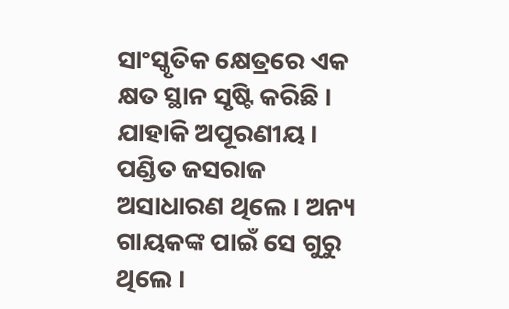ସାଂସ୍କୃତିକ କ୍ଷେତ୍ରରେ ଏକ କ୍ଷତ ସ୍ଥାନ ସୃଷ୍ଟି କରିଛି । ଯାହାକି ଅପୂରଣୀୟ । ପଣ୍ଡିତ ଜସରାଜ ଅସାଧାରଣ ଥିଲେ । ଅନ୍ୟ ଗାୟକଙ୍କ ପାଇଁ ସେ ଗୁରୁ ଥିଲେ ।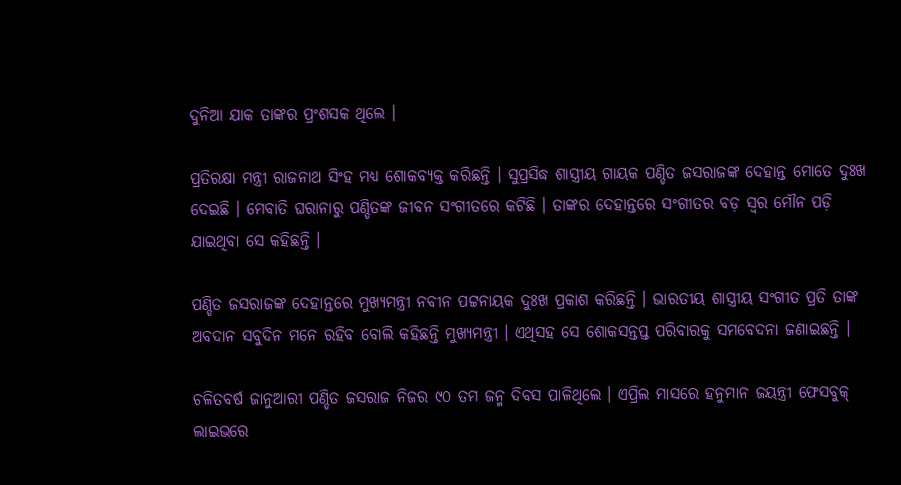ଦୁନିଆ ଯାକ ତାଙ୍କର ପ୍ରଂଶସକ ଥିଲେ ।

ପ୍ରତିରକ୍ଷା ମନ୍ତ୍ରୀ ରାଜନାଥ ସିଂହ ମଧ୍ୟ ଶୋକବ୍ୟକ୍ତ କରିଛନ୍ତି । ସୁପ୍ରସିଦ୍ଧ ଶାସ୍ତ୍ରୀୟ ଗାୟକ ପଣ୍ଡିତ ଜସରାଜଙ୍କ ଦେହାନ୍ତ ମୋତେ ଦୁଃଖ ଦେଇଛି । ମେବାତି ଘରାନାରୁ ପଣ୍ଡିତଙ୍କ ଜୀବନ ସଂଗୀତରେ କଟିଛି । ତାଙ୍କର ଦେହାନ୍ତରେ ସଂଗୀତର ବଡ଼ ସ୍ୱର ମୌନ ପଡ଼ି ଯାଇଥିବା ସେ କହିଛନ୍ତି ।

ପଣ୍ଡିତ ଜସରାଜଙ୍କ ଦେହାନ୍ତରେ ମୁଖ୍ୟମନ୍ତ୍ରୀ ନବୀନ ପଟ୍ଟନାୟକ ଦୁଃଖ ପ୍ରକାଶ କରିଛନ୍ତି । ଭାରତୀୟ ଶାସ୍ତ୍ରୀୟ ସଂଗୀତ ପ୍ରତି ତାଙ୍କ ଅବଦାନ ସବୁଦିନ ମନେ ରହିବ ବୋଲି କହିଛନ୍ତି ମୁଖ୍ୟମନ୍ତ୍ରୀ । ଏଥିସହ ସେ ଶୋକସନ୍ତପ୍ତ ପରିବାରକୁ ସମବେଦନା ଜଣାଇଛନ୍ତି ।

ଚଳିତବର୍ଷ ଜାନୁଆରୀ ପଣ୍ଡିତ ଜସରାଜ ନିଜର ୯୦ ତମ ଜନ୍ମ ଦିବସ ପାଳିଥିଲେ । ଏପ୍ରିଲ ମାସରେ ହନୁମାନ ଜୟନ୍ତ୍ରୀ ଫେସବୁକ୍ ଲାଇଭରେ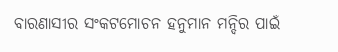ବାରଣାସୀର ସଂକଟମୋଚନ ହନୁମାନ ମନ୍ଦିର ପାଇଁ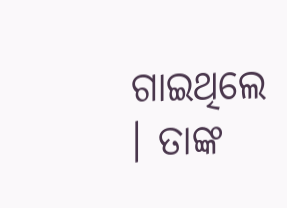ଗାଇଥିଲେ । ତାଙ୍କ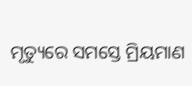ମୃତ୍ୟୁରେ ସମସ୍ତେ ମ୍ରିୟମାଣ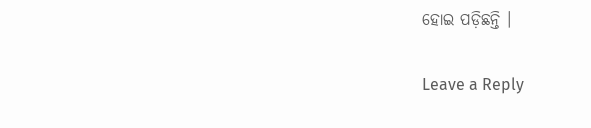ହୋଇ ପଡ଼ିଛନ୍ତି ।

Leave a Reply